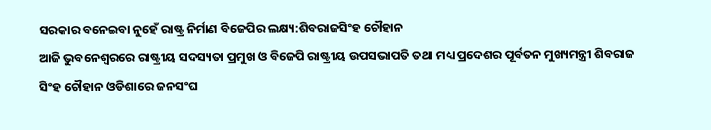ସରକାର ବନେଇବା ନୁହେଁ ରାଷ୍ଟ୍ର ନିର୍ମାଣ ବିଜେପିର ଲକ୍ଷ୍ୟ:ଶିବରାଜସିଂହ ଚୌହାନ
ଆଜି ଭୁବନେଶ୍ୱରରେ ରାଷ୍ଟ୍ରୀୟ ସଦସ୍ୟତା ପ୍ରମୁଖ ଓ ବିଜେପି ରାଷ୍ଟ୍ରୀୟ ଉପସଭାପତି ତଥା ମଧ୍ୟ ପ୍ରଦେଶର ପୂର୍ବତନ ମୁଖ୍ୟମନ୍ତ୍ରୀ ଶିବରାଜ ସିଂହ ଚୌହାନ ଓଡିଶାରେ ଜନସଂଘ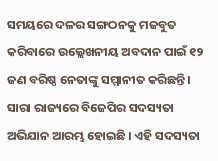ସମୟରେ ଦଳର ସଙ୍ଗଠନକୁ ମଜବୁତ କରିବାରେ ଉଲ୍ଲେଖନୀୟ ଅବଦାନ ପାଇଁ ୧୨ ଜଣ ବରିଷ୍ଠ ନେତାଙ୍କୁ ସମ୍ମାନୀତ କରିଛନ୍ତି । ସାରା ରାଜ୍ୟରେ ବିଜେପିର ସଦସ୍ୟତା ଅଭିଯାନ ଆରମ୍ଭ ହୋଇଛି । ଏହି ସଦସ୍ୟତା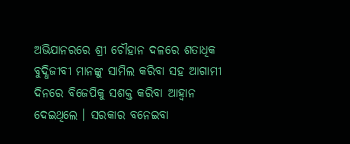ଅଭିଯାନରରେ ଶ୍ରୀ ଚୌହାନ ଦଳରେ ଶତାଧିକ ବୁଦ୍ଧିଜୀବୀ ମାନଙ୍କୁ ସାମିଲ କରିବା ସହ ଆଗାମୀ ଦିନରେ ବିଜେପିକୁ ସଶକ୍ତ କରିବା ଆହ୍ୱାନ ଦେଇଥିଲେ । ସରକାର ବନେଇବା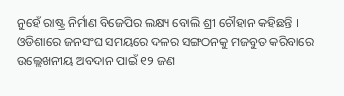ନୁହେଁ ରାଷ୍ଟ୍ର ନିର୍ମାଣ ବିଜେପିର ଲକ୍ଷ୍ୟ ବୋଲି ଶ୍ରୀ ଚୌହାନ କହିଛନ୍ତି ।
ଓଡିଶାରେ ଜନସଂଘ ସମୟରେ ଦଳର ସଙ୍ଗଠନକୁ ମଜବୁତ କରିବାରେ ଉଲ୍ଲେଖନୀୟ ଅବଦାନ ପାଇଁ ୧୨ ଜଣ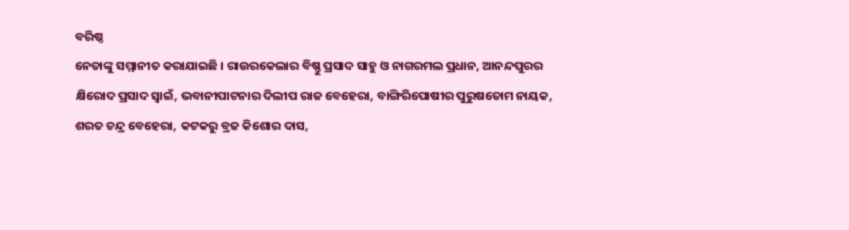ବରିଷ୍ଠ
ନେତାଙ୍କୁ ସମ୍ମାନୀତ କରାଯାଇଛି । ରାଉରକେଲାର ବିଷ୍ଣୁ ପ୍ରସାଦ ସାହୁ ଓ ନାଗରମଲ ପ୍ରଧାନ, ଆନନ୍ଦପୁରର କ୍ଷିରୋଦ ପ୍ରସାଦ ସ୍ୱାଇଁ, ଭବାନୀପାଟନାର ଦିଲୀପ ରାଜ ବେହେରା, ବାଙ୍ଗିରିପୋଷୀର ପୁରୁଷତୋମ ନାୟକ, ଶରତ ଚନ୍ଦ୍ର ବେହେରା, କଟକରୁ ବ୍ରଜ କିଶୋର ଦାସ,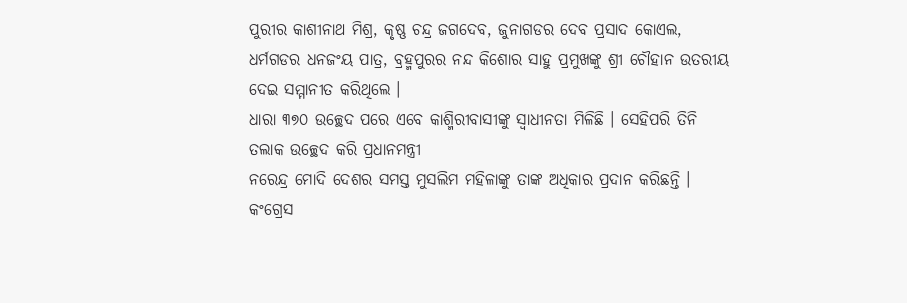ପୁରୀର କାଶୀନାଥ ମିଶ୍ର, କୃଷ୍ଣ ଚନ୍ଦ୍ର ଜଗଦେବ, ଜୁନାଗଡର ଦେବ ପ୍ରସାଦ କୋଏଲ, ଧର୍ମଗଡର ଧନଜଂୟ ପାତ୍ର, ବ୍ରହ୍ମପୁରର ନନ୍ଦ କିଶୋର ସାହୁ ପ୍ରମୁଖଙ୍କୁ ଶ୍ରୀ ଚୌହାନ ଉତରୀୟ ଦେଇ ସମ୍ମାନୀତ କରିଥିଲେ ।
ଧାରା ୩୭୦ ଉଚ୍ଛେଦ ପରେ ଏବେ କାଶ୍ମିରୀବାସୀଙ୍କୁ ସ୍ୱାଧୀନତା ମିଳିଛି । ସେହିପରି ତିନି ତଲାକ ଉଚ୍ଛେଦ କରି ପ୍ରଧାନମନ୍ତ୍ରୀ
ନରେନ୍ଦ୍ର ମୋଦି ଦେଶର ସମସ୍ତ ମୁସଲିମ ମହିଳାଙ୍କୁ ତାଙ୍କ ଅଧିକାର ପ୍ରଦାନ କରିଛନ୍ତି । କଂଗ୍ରେସ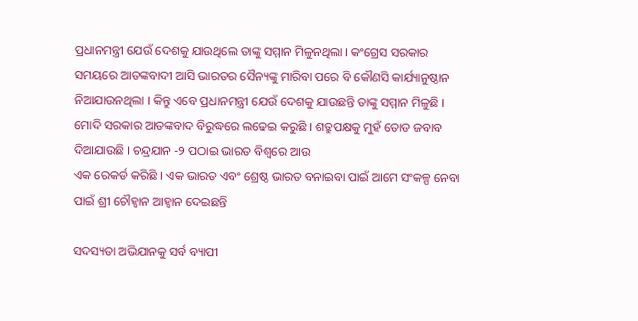ପ୍ରଧାନମନ୍ତ୍ରୀ ଯେଉଁ ଦେଶକୁ ଯାଉଥିଲେ ତାଙ୍କୁ ସମ୍ମାନ ମିଳୁନଥିଲା । କଂଗ୍ରେସ ସରକାର ସମୟରେ ଆତଙ୍କବାଦୀ ଆସି ଭାରତର ସୈନ୍ୟଙ୍କୁ ମାରିବା ପରେ ବି କୌଣସି କାର୍ଯ୍ୟାନୁଷ୍ଠାନ ନିଆଯାଉନଥିଲା । କିନ୍ତୁ ଏବେ ପ୍ରଧାନମନ୍ତ୍ରୀ ଯେଉଁ ଦେଶକୁ ଯାଉଛନ୍ତି ତାଙ୍କୁ ସମ୍ମାନ ମିଳୁଛି । ମୋଦି ସରକାର ଆତଙ୍କବାଦ ବିରୁଦ୍ଧରେ ଲଢେଇ କରୁଛି । ଶତ୍ରୁପକ୍ଷକୁ ମୁହଁ ତୋଡ ଜବାବ ଦିଆଯାଉଛି । ଚନ୍ଦ୍ରଯାନ -୨ ପଠାଇ ଭାରତ ବିଶ୍ୱରେ ଆଉ
ଏକ ରେକର୍ଡ କରିଛି । ଏକ ଭାରତ ଏବଂ ଶ୍ରେଷ୍ଠ ଭାରତ ବନାଇବା ପାଇଁ ଆମେ ସଂକଳ୍ପ ନେବା ପାଇଁ ଶ୍ରୀ ଚୌହ୍ୱାନ ଆହ୍ୱାନ ଦେଇଛନ୍ତି

ସଦସ୍ୟତା ଅଭିଯାନକୁ ସର୍ବ ବ୍ୟାପୀ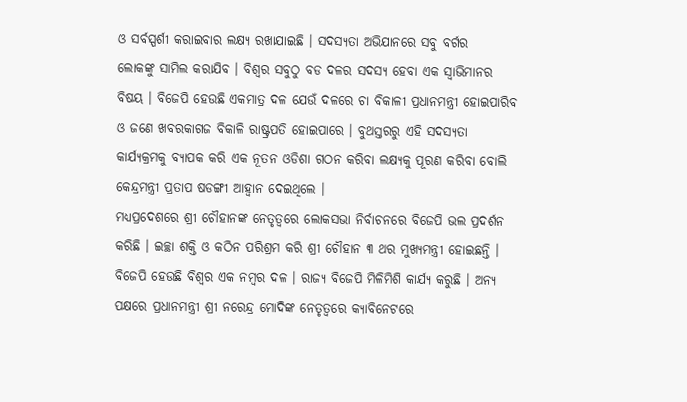ଓ ସର୍ବସ୍ପର୍ଶୀ କରାଇବାର ଲକ୍ଷ୍ୟ ରଖାଯାଇଛି । ସଦସ୍ୟତା ଅଭିଯାନରେ ସବୁ ବର୍ଗର
ଲୋକଙ୍କୁ ସାମିଲ କରାଯିବ । ବିଶ୍ୱର ସବୁଠୁ ବଡ ଦଳର ସଦସ୍ୟ ହେବା ଏକ ସ୍ୱାଭିମାନର ବିଷୟ । ବିଜେପି ହେଉଛି ଏକମାତ୍ର ଦଳ ଯେଉଁ ଦଳରେ ଚା ବିକାଳୀ ପ୍ରଧାନମନ୍ତ୍ରୀ ହୋଇପାରିବ ଓ ଜଣେ ଖବରକାଗଜ ବିକାଳି ରାଷ୍ଟ୍ରପତି ହୋଇପାରେ । ବୁଥସ୍ତରରୁ ଏହି ସଦସ୍ୟତା କାର୍ଯ୍ୟକ୍ରମକୁ ବ୍ୟାପକ କରି ଏକ ନୂତନ ଓଡିଶା ଗଠନ କରିବା ଲକ୍ଷ୍ୟକୁ ପୂରଣ କରିବା ବୋଲି କେନ୍ଦ୍ରମନ୍ତ୍ରୀ ପ୍ରତାପ ଷଡଙ୍ଗୀ ଆହ୍ୱାନ ଦେଇଥିଲେ ।
ମଧ୍ୟପ୍ରଦେଶରେ ଶ୍ରୀ ଚୌହାନଙ୍କ ନେତୃତ୍ୱରେ ଲୋକସଭା ନିର୍ବାଚନରେ ବିଜେପି ଭଲ ପ୍ରଦର୍ଶନ କରିଛି । ଇଚ୍ଛା ଶକ୍ତି ଓ କଠିନ ପରିଶ୍ରମ କରି ଶ୍ରୀ ଚୌହାନ ୩ ଥର ମୁଖ୍ୟମନ୍ତ୍ରୀ ହୋଇଛନ୍ତି । ବିଜେପି ହେଉଛି ବିଶ୍ୱର ଏକ ନମ୍ବର ଦଳ । ରାଜ୍ୟ ବିଜେପି ମିଳିମିଶି କାର୍ଯ୍ୟ କରୁଛି । ଅନ୍ୟ ପକ୍ଷରେ ପ୍ରଧାନମନ୍ତ୍ରୀ ଶ୍ରୀ ନରେନ୍ଦ୍ର ମୋଦିଙ୍କ ନେତୃତ୍ୱରେ କ୍ୟାବିନେଟରେ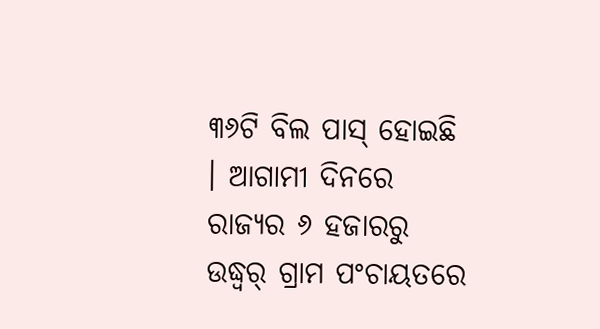୩୬ଟି ବିଲ ପାସ୍ ହୋଇଛି । ଆଗାମୀ ଦିନରେ ରାଜ୍ୟର ୬ ହଜାରରୁ ଉଦ୍ଧ୍ୱର୍ ଗ୍ରାମ ପଂଚାୟତରେ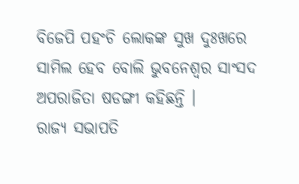ବିଜେପି ପହଂଚି ଲୋକଙ୍କ ସୁଖ ଦୁଃଖରେ ସାମିଲ ହେବ ବୋଲି ଭୁବନେଶ୍ୱର ସାଂସଦ ଅପରାଜିତା ଷଡଙ୍ଗୀ କହିଛନ୍ତି ।
ରାଜ୍ୟ ସଭାପତି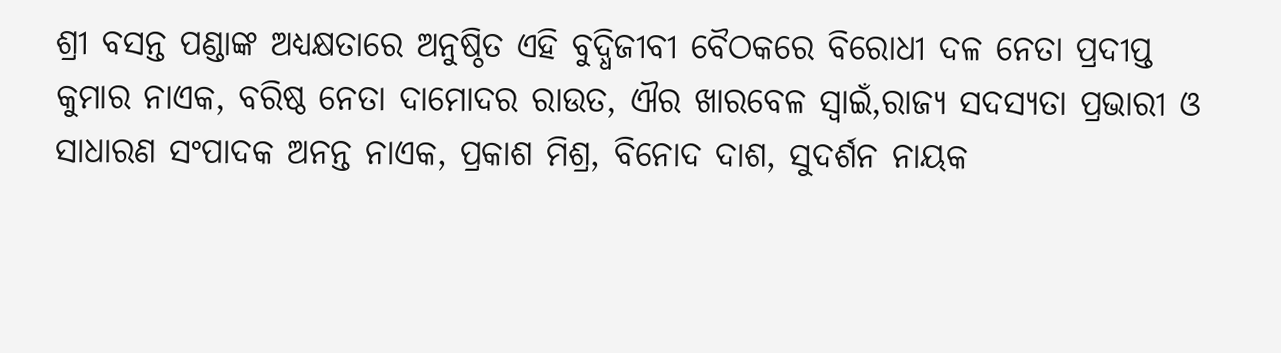ଶ୍ରୀ ବସନ୍ତ ପଣ୍ଡାଙ୍କ ଅଧ୍ୟକ୍ଷତାରେ ଅନୁଷ୍ଠିତ ଏହି ବୁଦ୍ଧିଜୀବୀ ବୈଠକରେ ବିରୋଧୀ ଦଳ ନେତା ପ୍ରଦୀପ୍ତ
କୁମାର ନାଏକ, ବରିଷ୍ଠ ନେତା ଦାମୋଦର ରାଉତ, ଐର ଖାରବେଳ ସ୍ୱାଇଁ,ରାଜ୍ୟ ସଦସ୍ୟତା ପ୍ରଭାରୀ ଓ ସାଧାରଣ ସଂପାଦକ ଅନନ୍ତ ନାଏକ, ପ୍ରକାଶ ମିଶ୍ର, ବିନୋଦ ଦାଶ, ସୁଦର୍ଶନ ନାୟକ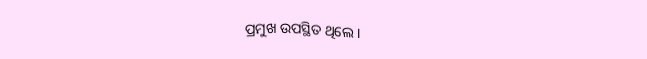ପ୍ରମୁଖ ଉପସ୍ଥିତ ଥିଲେ ।